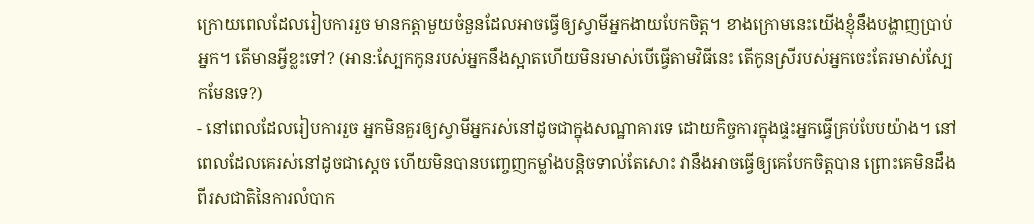ក្រោយពេលដែលរៀបការរួច មានកត្តាមួយចំនួនដែលអាចធ្វើឲ្យស្វាមីអ្នកងាយបែកចិត្ត។ ខាងក្រោមនេះយើងខ្ញុំនឹងបង្ហាញប្រាប់អ្នក។ តើមានអ្វីខ្លះទៅ? (អាន:ស្បែកកូនរបស់អ្នកនឹងស្អាតហើយមិនរមាស់បើធ្វើតាមវិធីនេះ តើកូនស្រីរបស់អ្នកចេះតែរមាស់ស្បែកមែនទេ?)
- នៅពេលដែលរៀបការរួច អ្នកមិនគួរឲ្យស្វាមីអ្នករស់នៅដូចជាក្នុងសណ្ឋាគារទេ ដោយកិច្ចការក្នុងផ្ទះអ្នកធ្វើគ្រប់បែបយ៉ាង។ នៅពេលដែលគេរស់នៅដូចជាស្តេច ហើយមិនបានបញ្ចេញកម្លាំងបន្តិចទាល់តែសោះ វានឹងអាចធ្វើឲ្យគេបែកចិត្តបាន ព្រោះគេមិនដឹងពីរសជាតិនៃការលំបាក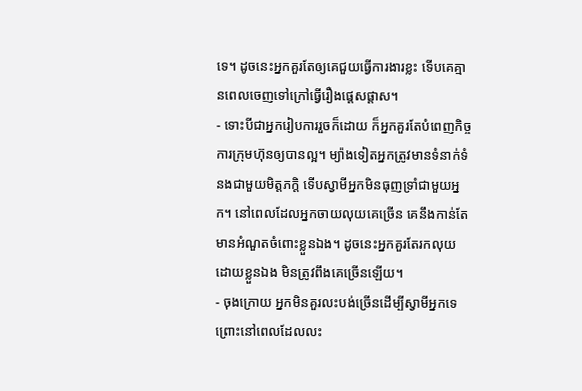ទេ។ ដូចនេះអ្នកគួរតែឲ្យគេជួយធ្វើការងារខ្លះ ទើបគេគ្មានពេលចេញទៅក្រៅធ្វើរឿងផ្តេសផ្តាស។
- ទោះបីជាអ្នករៀបការរួចក៏ដោយ ក៏អ្នកគួរតែបំពេញកិច្ចការក្រុមហ៊ុនឲ្យបានល្អ។ ម្យ៉ាងទៀតអ្នកត្រូវមានទំនាក់ទំនងជាមួយមិត្តភក្តិ ទើបស្វាមីអ្នកមិនធុញទ្រាំជាមួយអ្នក។ នៅពេលដែលអ្នកចាយលុយគេច្រើន គេនឹងកាន់តែមានអំណួតចំពោះខ្លួនឯង។ ដូចនេះអ្នកគួរតែរកលុយដោយខ្លួនឯង មិនត្រូវពឹងគេច្រើនឡើយ។
- ចុងក្រោយ អ្នកមិនគួរលះបង់ច្រើនដើម្បីស្វាមីអ្នកទេ ព្រោះនៅពេលដែលលះ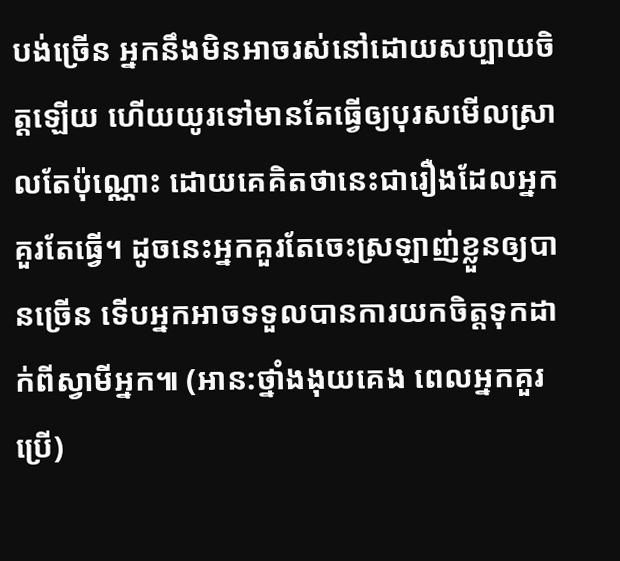បង់ច្រើន អ្នកនឹងមិនអាចរស់នៅដោយសប្បាយចិត្តឡើយ ហើយយូរទៅមានតែធ្វើឲ្យបុរសមើលស្រាលតែប៉ុណ្ណោះ ដោយគេគិតថានេះជារឿងដែលអ្នកគួរតែធ្វើ។ ដូចនេះអ្នកគួរតែចេះស្រឡាញ់ខ្លួនឲ្យបានច្រើន ទើបអ្នកអាចទទួលបានការយកចិត្តទុកដាក់ពីស្វាមីអ្នក៕ (អាន:ថ្នាំងងុយគេង ពេលអ្នកគួរប្រើ)